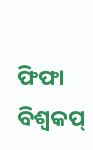ଫିଫା ବିଶ୍ୱକପ୍‌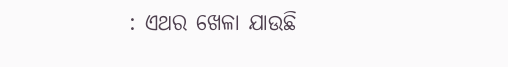: ଏଥର ଖେଳା ଯାଉଛି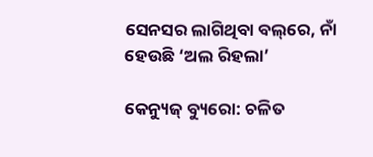ସେନସର ଲାଗିଥିବା ବଲ୍‌ରେ, ନାଁ ହେଉଛି ‘ଅଲ ରିହଲା’

କେନ୍ୟୁଜ୍ ବ୍ୟୁରୋ: ଚଳିତ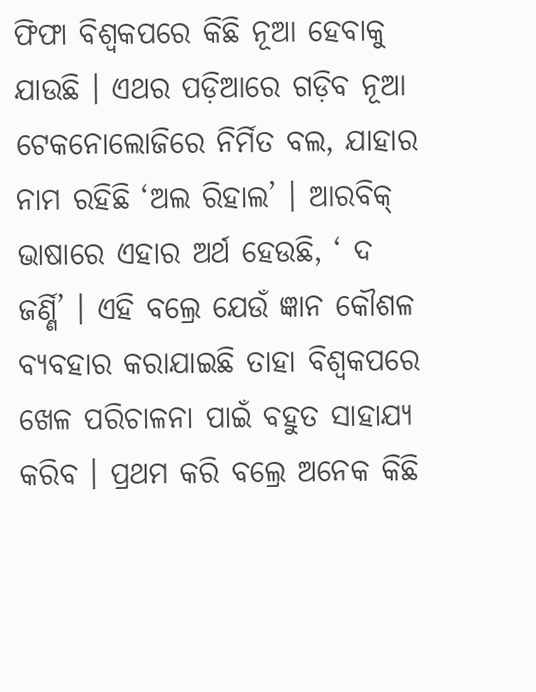ଫିଫା ବିଶ୍ୱକପରେ କିଛି ନୂଆ ହେବାକୁ ଯାଉଛି । ଏଥର ପଡ଼ିଆରେ ଗଡ଼ିବ ନୂଆ ଟେକନୋଲୋଜିରେ ନିର୍ମିତ ବଲ, ଯାହାର ନାମ ରହିଛି ‘ଅଲ ରିହାଲ’ । ଆରବିକ୍ ଭାଷାରେ ଏହାର ଅର୍ଥ ହେଉଛି, ‘ ଦ ଜର୍ଣ୍ଣି’ । ଏହି ବଲ୍ରେ ଯେଉଁ ଜ୍ଞାନ କୌଶଳ ବ୍ୟବହାର କରାଯାଇଛି ତାହା ବିଶ୍ୱକପରେ ଖେଳ ପରିଚାଳନା ପାଇଁ ବହୁତ ସାହାଯ୍ୟ କରିବ । ପ୍ରଥମ କରି ବଲ୍ରେ ଅନେକ କିଛି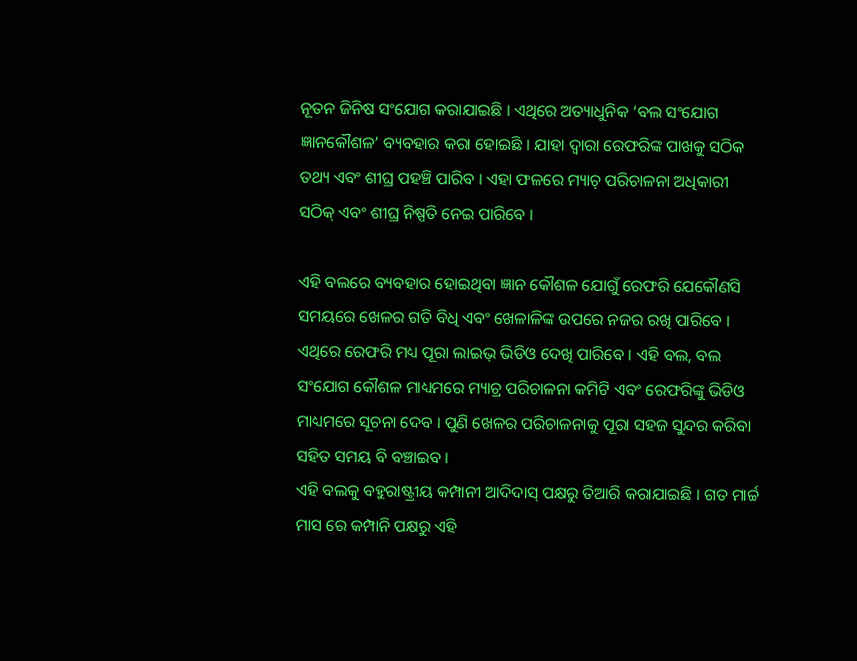ନୂତନ ଜିନିଷ ସଂଯୋଗ କରାଯାଇଛି । ଏଥିରେ ଅତ୍ୟାଧୁନିକ ‘ବଲ ସଂଯୋଗ ଜ୍ଞାନକୌଶଳ’ ବ୍ୟବହାର କରା ହୋଇଛି । ଯାହା ଦ୍ୱାରା ରେଫରିଙ୍କ ପାଖକୁ ସଠିକ ତଥ୍ୟ ଏବଂ ଶୀଘ୍ର ପହଞ୍ଚି ପାରିବ । ଏହା ଫଳରେ ମ୍ୟାଚ୍ ପରିଚାଳନା ଅଧିକାରୀ ସଠିକ୍ ଏବଂ ଶୀଘ୍ର ନିଷ୍ପତି ନେଇ ପାରିବେ ।

ଏହି ବଲରେ ବ୍ୟବହାର ହୋଇଥିବା ଜ୍ଞାନ କୌଶଳ ଯୋଗୁଁ ରେଫରି ଯେକୌଣସି ସମୟରେ ଖେଳର ଗତି ବିଧି ଏବଂ ଖେଳାଳିଙ୍କ ଉପରେ ନଜର ରଖି ପାରିବେ । ଏଥିରେ ରେଫରି ମଧ୍ୟ ପୂରା ଲାଇଭ୍ ଭିଡିଓ ଦେଖି ପାରିବେ । ଏହି ବଲ, ବଲ ସଂଯୋଗ କୌଶଳ ମାଧ୍ୟମରେ ମ୍ୟାଚ୍ର ପରିଚାଳନା କମିଟି ଏବଂ ରେଫରିଙ୍କୁ ଭିଡିଓ ମାଧ୍ୟମରେ ସୂଚନା ଦେବ । ପୁଣି ଖେଳର ପରିଚାଳନାକୁ ପୂରା ସହଜ ସୁନ୍ଦର କରିବା ସହିତ ସମୟ ବି ବଞ୍ଚାଇବ ।
ଏହି ବଲକୁ ବହୁରାଷ୍ଟ୍ରୀୟ କମ୍ପାନୀ ଆଦିଦାସ୍ ପକ୍ଷରୁ ତିଆରି କରାଯାଇଛି । ଗତ ମାର୍ଚ୍ଚ ମାସ ରେ କମ୍ପାନି ପକ୍ଷରୁ ଏହି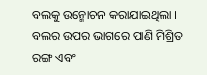ବଲକୁ ଉନ୍ମୋଚନ କରାଯାଇଥିଲା । ବଲର ଉପର ଭାଗରେ ପାଣି ମିଶ୍ରିତ ରଙ୍ଗ ଏବଂ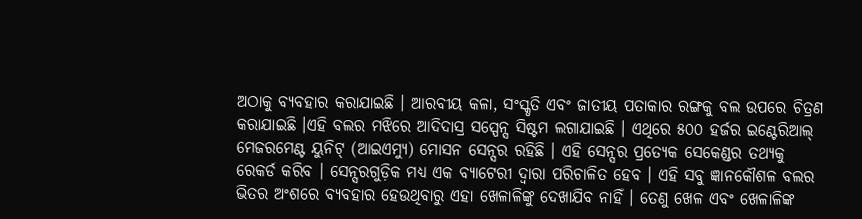ଅଠାକୁ ବ୍ୟବହାର କରାଯାଇଛି । ଆରବୀୟ କଳା, ସଂସ୍କୃତି ଏବଂ ଜାତୀୟ ପତାକାର ରଙ୍ଗକୁ ବଲ ଉପରେ ଚିତ୍ରଣ କରାଯାଇଛି ।ଏହି ବଲର ମଝିରେ ଆଦିଦାସ୍ର ସସ୍ପେନ୍ସ ସିଷ୍ଟମ ଲଗାଯାଇଛି । ଏଥିରେ ୫୦୦ ହର୍ଜର ଇଣ୍ଟେରିଆଲ୍ ମେଜରମେଣ୍ଟ ୟୁନିଟ୍ (ଆଇଏମ୍ୟୁ) ମୋସନ ସେନ୍ସର ରହିଛି । ଏହି ସେନ୍ସର ପ୍ରତ୍ୟେକ ସେକେଣ୍ଡର ତଥ୍ୟକୁ ରେକର୍ଡ କରିବ । ସେନ୍ସରଗୁଡ଼ିକ ମଧ୍ୟ ଏକ ବ୍ୟାଟେରୀ ଦ୍ୱାରା ପରିଚାଳିତ ହେବ । ଏହି ସବୁ ଜ୍ଞାନକୌଶଳ ବଲର ଭିତର ଅଂଶରେ ବ୍ୟବହାର ହେଉଥିବାରୁ ଏହା ଖେଳାଳିଙ୍କୁ ଦେଖାଯିବ ନାହିଁ । ତେଣୁ ଖେଳ ଏବଂ ଖେଳାଳିଙ୍କ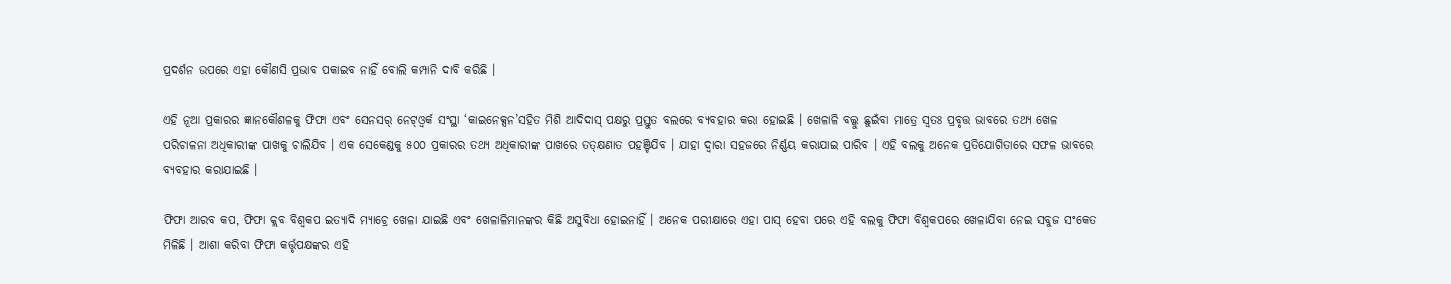ପ୍ରଦର୍ଶନ ଉପରେ ଏହା କୌଣସି ପ୍ରଭାବ ପକାଇବ ନାହିଁ ବୋଲି କମ୍ପାନି ଦାବି କରିଛି ।

ଏହି ନୂଆ ପ୍ରକାରର ଜ୍ଞାନକୌଶଳକୁ ଫିଫା ଏବଂ ସେନସର୍ ନେଟ୍ଓ୍ଵର୍କ ସଂସ୍ଥା ‘କାଇନେକ୍ସନ’ସହିତ ମିଶି ଆଦିଦାସ୍ ପକ୍ଷରୁ ପ୍ରସ୍ତୁତ ବଲରେ ବ୍ୟବହାର କରା ହୋଇଛି । ଖେଳାଳି ବଲ୍କୁ ଛୁଇଁବା ମାତ୍ରେ ସ୍ୱତଃ ପ୍ରବୃତ୍ତ ଭାବରେ ତଥ୍ୟ ଖେଳ ପରିଚାଳନା ଅଧିକାରୀଙ୍କ ପାଖକୁ ଚାଲିଯିବ । ଏକ ସେକେଣ୍ଡକୁ ୫୦୦ ପ୍ରକାରର ତଥ୍ୟ ଅଧିକାରୀଙ୍କ ପାଖରେ ତତ୍କ୍ଷଣାତ ପହଞ୍ଚିଯିବ । ଯାହା ଦ୍ୱାରା ସହଜରେ ନିର୍ଣ୍ଣୟ କରାଯାଇ ପାରିବ । ଏହି ବଲକୁ ଅନେକ ପ୍ରତିଯୋଗିତାରେ ସଫଳ ଭାବରେ ବ୍ୟବହାର କରାଯାଇଛି ।

ଫିଫା ଆରବ କପ, ଫିଫା କ୍ଲବ ବିଶ୍ୱକପ ଇତ୍ୟାଦି ମ୍ୟାଚ୍ରେ ଖେଳା ଯାଇଛି ଏବଂ ଖେଳାଳିମାନଙ୍କର କିଛି ଅସୁବିଧା ହୋଇନାହିଁ । ଅନେକ ପରୀକ୍ଷାରେ ଏହା ପାସ୍ ହେବା ପରେ ଏହି ବଲକୁ ଫିଫା ବିଶ୍ୱକପରେ ଖେଳାଯିବା ନେଇ ସବୁଜ ସଂକେତ ମିଳିଛି । ଆଶା କରିବା ଫିଫା କର୍ତ୍ତୃପକ୍ଷଙ୍କର ଏହି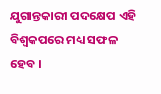ଯୁଗାନ୍ତକାରୀ ପଦକ୍ଷେପ ଏହି ବିଶ୍ୱକପରେ ମଧ୍ୟ ସଫଳ ହେବ ।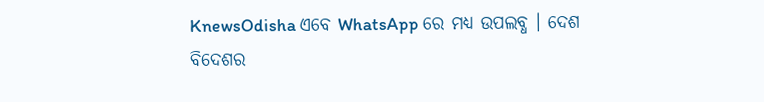KnewsOdisha ଏବେ WhatsApp ରେ ମଧ୍ୟ ଉପଲବ୍ଧ । ଦେଶ ବିଦେଶର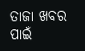ତାଜା ଖବର ପାଇଁ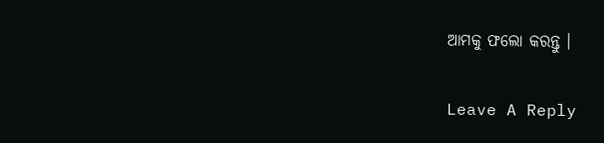ଆମକୁ ଫଲୋ କରନ୍ତୁ ।

Leave A Reply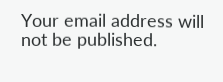Your email address will not be published.